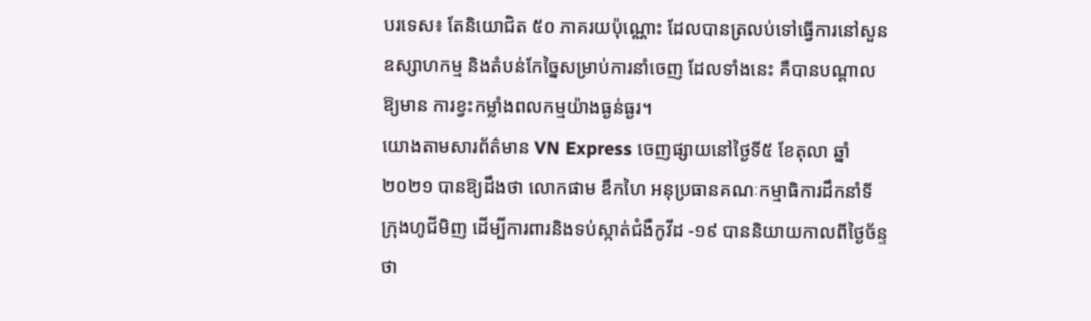បរទេស៖ តែនិយោជិត ៥០ ភាគរយប៉ុណ្ណោះ ដែលបានត្រលប់ទៅធ្វើការនៅសួនឧស្សាហកម្ម និងតំបន់កែច្នៃសម្រាប់ការនាំចេញ ដែលទាំងនេះ គឺបានបណ្តាលឱ្យមាន ការខ្វះកម្លាំងពលកម្មយ៉ាងធ្ងន់ធ្ងរ។
យោងតាមសារព័ត៌មាន VN Express ចេញផ្សាយនៅថ្ងៃទី៥ ខែតុលា ឆ្នាំ២០២១ បានឱ្យដឹងថា លោកផាម ឌឹកហៃ អនុប្រធានគណៈកម្មាធិការដឹកនាំទីក្រុងហូជីមិញ ដើម្បីការពារនិងទប់ស្កាត់ជំងឺកូវីដ -១៩ បាននិយាយកាលពីថ្ងៃច័ន្ទថា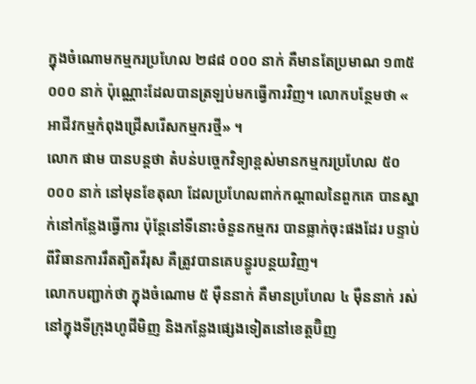ក្នុងចំណោមកម្មករប្រហែល ២៨៨ ០០០ នាក់ គឺមានតែប្រមាណ ១៣៥ ០០០ នាក់ ប៉ុណ្ណោះដែលបានត្រឡប់មកធ្វើការវិញ។ លោកបន្ថែមថា « អាជីវកម្មកំពុងជ្រើសរើសកម្មករថ្មី» ។
លោក ផាម បានបន្តថា តំបន់បច្ចេកវិទ្យាខ្ពស់មានកម្មករប្រហែល ៥០ ០០០ នាក់ នៅមុនខែតុលា ដែលប្រហែលពាក់កណ្តាលនៃពួកគេ បានស្នាក់នៅកន្លែងធ្វើការ ប៉ុន្តែនៅទីនោះចំនួនកម្មករ បានធ្លាក់ចុះផងដែរ បន្ទាប់ពីវិធានការរឹតត្បិតវីរុស គឺត្រូវបានគេបន្ធូរបន្ថយវិញ។
លោកបញ្ជាក់ថា ក្នុងចំណោម ៥ ម៉ឺននាក់ គឺមានប្រហែល ៤ ម៉ឺននាក់ រស់នៅក្នុងទីក្រុងហូជីមិញ និងកន្លែងផ្សេងទៀតនៅខេត្តប៊ិញ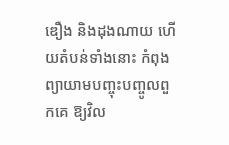ឌឿង និងដុងណាយ ហើយតំបន់ទាំងនោះ កំពុងព្យាយាមបញ្ចុះបញ្ចូលពួកគេ ឱ្យវិល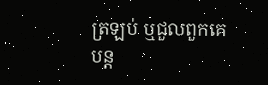ត្រឡប់ ឬជួលពួកគេបន្ត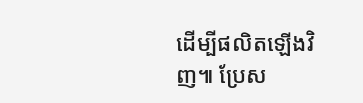ដើម្បីផលិតឡើងវិញ៕ ប្រែស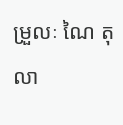ម្រួលៈ ណៃ តុលា